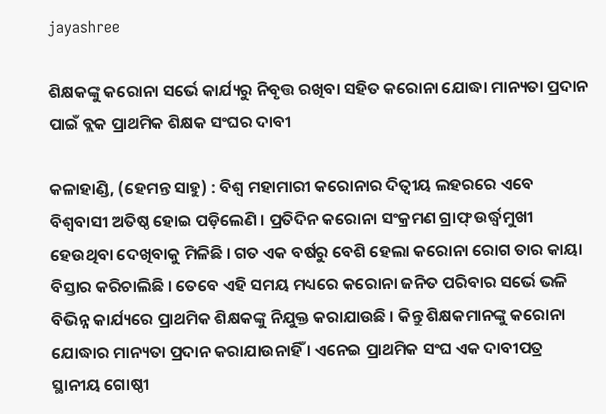jayashree

ଶିକ୍ଷକଙ୍କୁ କରୋନା ସର୍ଭେ କାର୍ଯ୍ୟରୁ ନିବୃତ୍ତ ରଖିବା ସହିତ କରୋନା ଯୋଦ୍ଧା ମାନ୍ୟତା ପ୍ରଦାନ ପାଇଁ ବ୍ଲକ ପ୍ରାଥମିକ ଶିକ୍ଷକ ସଂଘର ଦାବୀ

କଳାହାଣ୍ଡି, (ହେମନ୍ତ ସାହୁ) : ବିଶ୍ୱ ମହାମାରୀ କରୋନାର ଦିତ୍ୱୀୟ ଲହରରେ ଏବେ ବିଶ୍ୱବାସୀ ଅତିଷ୍ଠ ହୋଇ ପଡ଼ିଲେଣି । ପ୍ରତିଦିନ କରୋନା ସଂକ୍ରମଣ ଗ୍ରାଫ୍ ଉର୍ଦ୍ଧ୍ୱମୁଖୀ ହେଉଥିବା ଦେଖିବାକୁ ମିଳିଛି । ଗତ ଏକ ବର୍ଷରୁ ବେଶି ହେଲା କରୋନା ରୋଗ ତାର କାୟା ବିସ୍ତାର କରିଚାଲିଛି । ତେବେ ଏହି ସମୟ ମଧ୍ୟରେ କରୋନା ଜନିତ ପରିବାର ସର୍ଭେ ଭଳି ବିଭିନ୍ନ କାର୍ଯ୍ୟରେ ପ୍ରାଥମିକ ଶିକ୍ଷକଙ୍କୁ ନିଯୁକ୍ତ କରାଯାଉଛି । କିନ୍ତୁ ଶିକ୍ଷକମାନଙ୍କୁ କରୋନା ଯୋଦ୍ଧାର ମାନ୍ୟତା ପ୍ରଦାନ କରାଯାଉନାହିଁ । ଏନେଇ ପ୍ରାଥମିକ ସଂଘ ଏକ ଦାବୀପତ୍ର ସ୍ଥାନୀୟ ଗୋଷ୍ଠୀ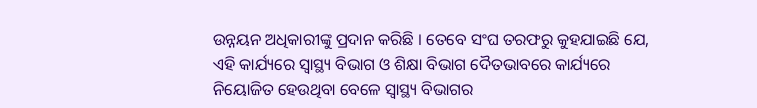ଉନ୍ନୟନ ଅଧିକାରୀଙ୍କୁ ପ୍ରଦାନ କରିଛି । ତେବେ ସଂଘ ତରଫରୁ କୁହଯାଇଛି ଯେ, ଏହି କାର୍ଯ୍ୟରେ ସ୍ୱାସ୍ଥ୍ୟ ବିଭାଗ ଓ ଶିକ୍ଷା ବିଭାଗ ଦୈତଭାବରେ କାର୍ଯ୍ୟରେ ନିୟୋଜିତ ହେଉଥିବା ବେଳେ ସ୍ୱାସ୍ଥ୍ୟ ବିଭାଗର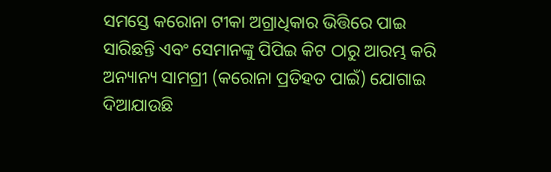ସମସ୍ତେ କରୋନା ଟୀକା ଅଗ୍ରାଧିକାର ଭିତ୍ତିରେ ପାଇ ସାରିଛନ୍ତି ଏବଂ ସେମାନଙ୍କୁ ପିପିଇ କିଟ ଠାରୁ ଆରମ୍ଭ କରି ଅନ୍ୟାନ୍ୟ ସାମଗ୍ରୀ (କରୋନା ପ୍ରତିହତ ପାଇଁ) ଯୋଗାଇ ଦିଆଯାଉଛି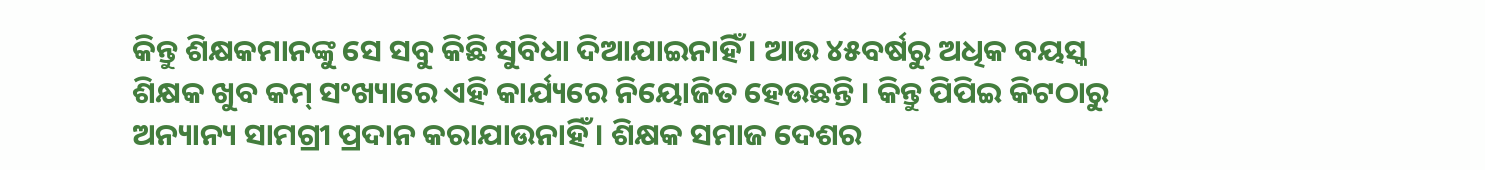କିନ୍ତୁ ଶିକ୍ଷକମାନଙ୍କୁ ସେ ସବୁ କିଛି ସୁବିଧା ଦିଆଯାଇନାହିଁ । ଆଉ ୪୫ବର୍ଷରୁ ଅଧିକ ବୟସ୍କ ଶିକ୍ଷକ ଖୁବ କମ୍‌ ସଂଖ୍ୟାରେ ଏହି କାର୍ଯ୍ୟରେ ନିୟୋଜିତ ହେଉଛନ୍ତି । କିନ୍ତୁ ପିପିଇ କିଟଠାରୁ ଅନ୍ୟାନ୍ୟ ସାମଗ୍ରୀ ପ୍ରଦାନ କରାଯାଉନାହିଁ । ଶିକ୍ଷକ ସମାଜ ଦେଶର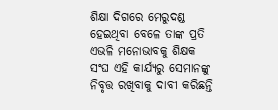ଶିକ୍ଷା ଦିଗରେ ମେରୁଦଣ୍ଡ ହେଇଥିବା ବେଳେ ତାଙ୍କ ପ୍ରତି ଏଭଳି ମନୋଭାବକୁ ଶିକ୍ଷକ ସଂଘ ଏହି କାର୍ଯ୍ୟରୁ ସେମାନଙ୍କୁ ନିବୃତ୍ତ ରଖିବାକୁ ଦାବୀ କରିଛନ୍ତି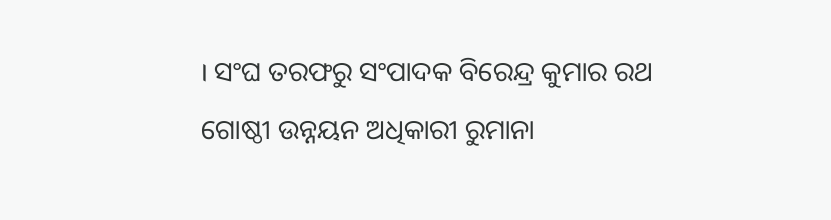। ସଂଘ ତରଫରୁ ସଂପାଦକ ବିରେନ୍ଦ୍ର କୁମାର ରଥ ଗୋଷ୍ଠୀ ଉନ୍ନୟନ ଅଧିକାରୀ ରୁମାନା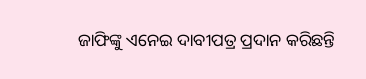ଜାଫିଙ୍କୁ ଏନେଇ ଦାବୀପତ୍ର ପ୍ରଦାନ କରିଛନ୍ତି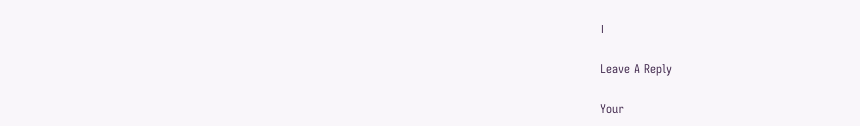।

Leave A Reply

Your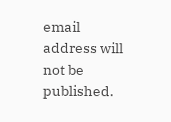email address will not be published.